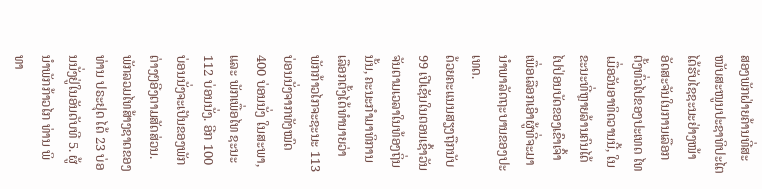ສອງພັກຝ່າຍຄ້ານທີ່ສະໜັບສະໜູນປະຊາທິປະໄຕ ໄດ້ຮັບໄຊຊະນະຢ່າງໜ້າອັດສະຈັນໃນການເລືອກຕັ້ງທົ່ວໄປຂອງປະເທດ ໄທ ເມື່ອວັນອາທິດວານນີ້, ໃນຂະນະທີ່ຫຼາຍລ້ານຄົນໄດ້ໄປປ່ອນບັດຂອງເຂົາເຈົ້າເພື່ອເລືອກເອົາຜູ້ທີ່ຈະມານຳພາລັດຖະບານຂອງປະເທດ.
ດ້ວຍຄະແນນສຽງຖືກນັບ 99 ເປີເຊັນໃນຕອນເຊົ້າວັນຈັນຕາມເວລາໃນທ້ອງຖິ່ນນັ້ນ, ຄະນະກຳມາທິການເລືອກຕັ້ງໄດ້ທຳນາຍວ່າ ພັກກ້າວໄກຈະຊະນະ 113 ບ່ອນນັ່ງຈາກທັງໝົດ 400 ບ່ອນນັ່ງ ໃນສະພາ, ແລະ ພັກເພື່ອໄທ ຊະນະ 112 ບ່ອນນັ່ງ. ອີກ 100 ບ່ອນນັ່ງຈະເປັນຂອງພັກຕ່າງໆອີງຕາມສັດສ່ວນ.
ພັກລວມໄທສ້າງຊາດຂອງທ່ານ ປຣະຢຸດ ໄດ້ 23 ບ່ອນນັ່ງຢູ່ໃນອັນດັບທີ 5. ຜູ້ນຳພັກກ້າວໄກ ທ່ານ ພິທາ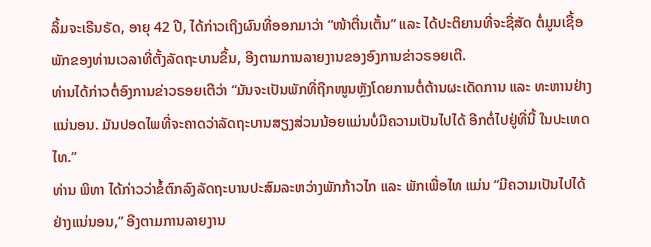ລິ້ມຈະເຣີນຣັດ, ອາຍຸ 42 ປີ, ໄດ້ກ່າວເຖິງຜົນທີ່ອອກມາວ່າ “ໜ້າຕື່ນເຕັ້ນ” ແລະ ໄດ້ປະຕິຍານທີ່ຈະຊື່ສັດ ຕໍ່ມູນເຊື້ອພັກຂອງທ່ານເວລາທີ່ຕັ້ງລັດຖະບານຂຶ້ນ, ອີງຕາມການລາຍງານຂອງອົງການຂ່າວຣອຍເຕີ.
ທ່ານໄດ້ກ່າວຕໍ່ອົງການຂ່າວຣອຍເຕີວ່າ “ມັນຈະເປັນພັກທີ່ຖືກໜູນຫຼັງໂດຍການຕໍ່ຕ້ານຜະເດັດການ ແລະ ທະຫານຢ່າງແນ່ນອນ. ມັນປອດໄພທີ່ຈະຄາດວ່າລັດຖະບານສຽງສ່ວນນ້ອຍແມ່ນບໍ່ມີຄວາມເປັນໄປໄດ້ ອີກຕໍ່ໄປຢູ່ທີ່ນີ້ ໃນປະເທດ ໄທ.”
ທ່ານ ພິທາ ໄດ້ກ່າວວ່າຂໍ້ຕົກລົງລັດຖະບານປະສົມລະຫວ່າງພັກກ້າວໄກ ແລະ ພັກເພື່ອໄທ ແມ່ນ “ມີຄວາມເປັນໄປໄດ້ຢ່າງແນ່ນອນ,” ອີງຕາມການລາຍງານ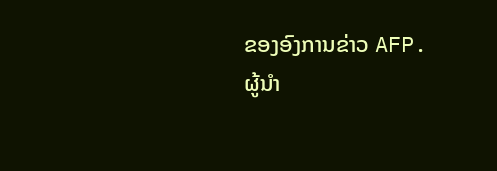ຂອງອົງການຂ່າວ AFP.
ຜູ້ນຳ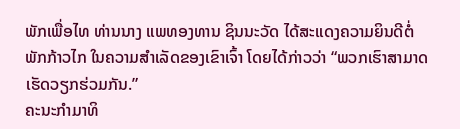ພັກເພື່ອໄທ ທ່ານນາງ ແພທອງທານ ຊິນນະວັດ ໄດ້ສະແດງຄວາມຍິນດີຕໍ່ພັກກ້າວໄກ ໃນຄວາມສຳເລັດຂອງເຂົາເຈົ້າ ໂດຍໄດ້ກ່າວວ່າ “ພວກເຮົາສາມາດເຮັດວຽກຮ່ວມກັນ.”
ຄະນະກຳມາທິ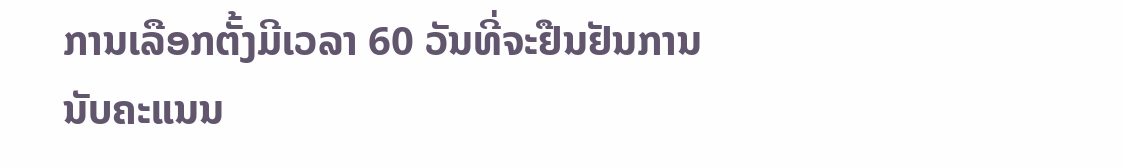ການເລືອກຕັ້ງມີເວລາ 60 ວັນທີ່ຈະຢືນຢັນການນັບຄະແນນ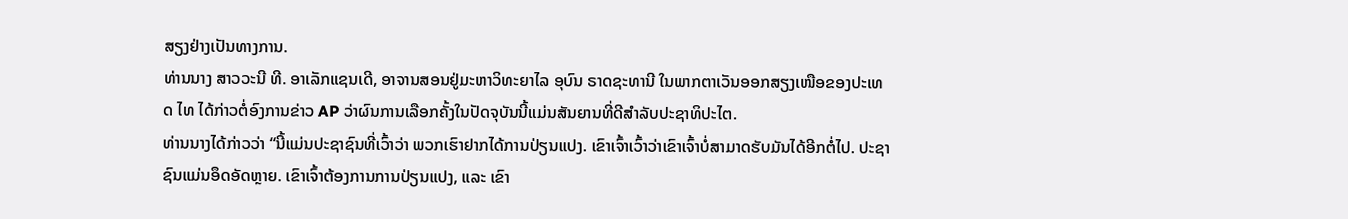ສຽງຢ່າງເປັນທາງການ.
ທ່ານນາງ ສາວວະນີ ທີ. ອາເລັກແຊນເດີ, ອາຈານສອນຢູ່ມະຫາວິທະຍາໄລ ອຸບົນ ຣາດຊະທານີ ໃນພາກຕາເວັນອອກສຽງເໜືອຂອງປະເທດ ໄທ ໄດ້ກ່າວຕໍ່ອົງການຂ່າວ AP ວ່າຜົນການເລືອກຄັ້ງໃນປັດຈຸບັນນີ້ແມ່ນສັນຍານທີ່ດີສຳລັບປະຊາທິປະໄຕ.
ທ່ານນາງໄດ້ກ່າວວ່າ “ນີ້ແມ່ນປະຊາຊົນທີ່ເວົ້າວ່າ ພວກເຮົາຢາກໄດ້ການປ່ຽນແປງ. ເຂົາເຈົ້າເວົ້າວ່າເຂົາເຈົ້າບໍ່ສາມາດຮັບມັນໄດ້ອີກຕໍ່ໄປ. ປະຊາຊົນແມ່ນອຶດອັດຫຼາຍ. ເຂົາເຈົ້າຕ້ອງການການປ່ຽນແປງ, ແລະ ເຂົາ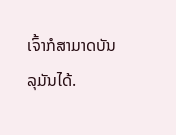ເຈົ້າກໍສາມາດບັນລຸມັນໄດ້.